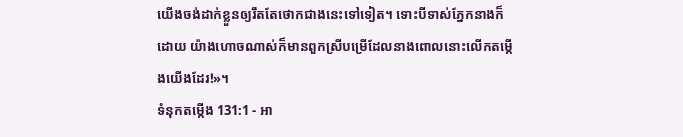យើងចង់ដាក់ខ្លួនឲ្យរឹតតែថោកជាងនេះទៅទៀត។ ទោះបីទាស់ភ្នែកនាងក៏ដោយ យ៉ាងហោចណាស់ក៏មានពួកស្រីបម្រើដែលនាងពោលនោះលើកតម្កើងយើងដែរ!»។
ទំនុកតម្កើង 131:1 - អា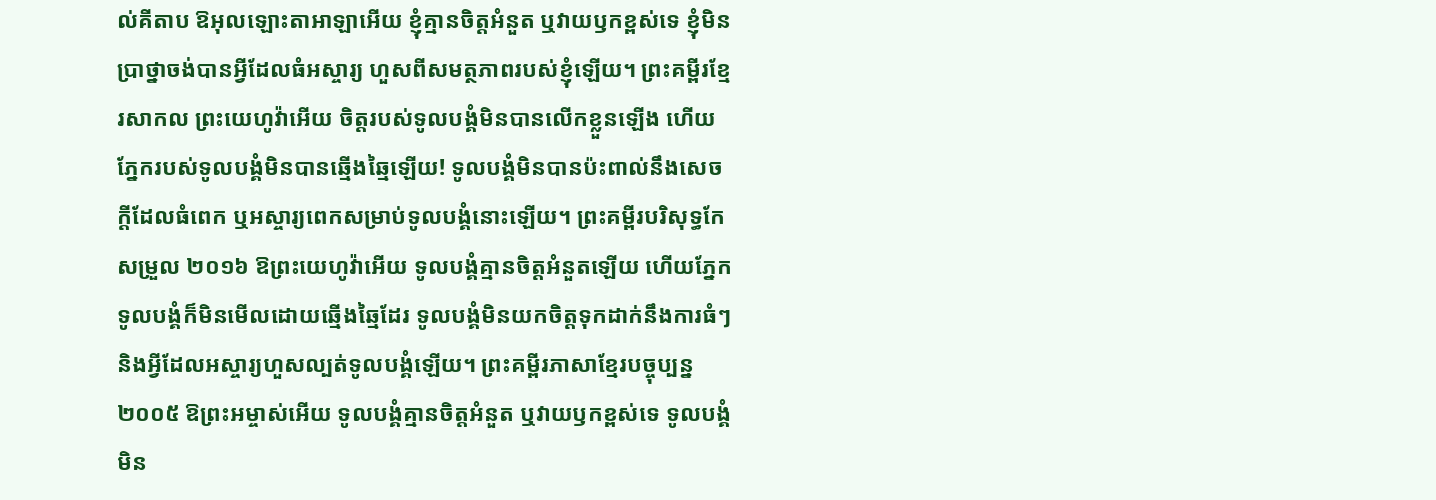ល់គីតាប ឱអុលឡោះតាអាឡាអើយ ខ្ញុំគ្មានចិត្តអំនួត ឬវាយឫកខ្ពស់ទេ ខ្ញុំមិនប្រាថ្នាចង់បានអ្វីដែលធំអស្ចារ្យ ហួសពីសមត្ថភាពរបស់ខ្ញុំឡើយ។ ព្រះគម្ពីរខ្មែរសាកល ព្រះយេហូវ៉ាអើយ ចិត្តរបស់ទូលបង្គំមិនបានលើកខ្លួនឡើង ហើយភ្នែករបស់ទូលបង្គំមិនបានឆ្មើងឆ្មៃឡើយ! ទូលបង្គំមិនបានប៉ះពាល់នឹងសេចក្ដីដែលធំពេក ឬអស្ចារ្យពេកសម្រាប់ទូលបង្គំនោះឡើយ។ ព្រះគម្ពីរបរិសុទ្ធកែសម្រួល ២០១៦ ឱព្រះយេហូវ៉ាអើយ ទូលបង្គំគ្មានចិត្តអំនួតឡើយ ហើយភ្នែកទូលបង្គំក៏មិនមើលដោយឆ្មើងឆ្មៃដែរ ទូលបង្គំមិនយកចិត្តទុកដាក់នឹងការធំៗ និងអ្វីដែលអស្ចារ្យហួសល្បត់ទូលបង្គំឡើយ។ ព្រះគម្ពីរភាសាខ្មែរបច្ចុប្បន្ន ២០០៥ ឱព្រះអម្ចាស់អើយ ទូលបង្គំគ្មានចិត្តអំនួត ឬវាយឫកខ្ពស់ទេ ទូលបង្គំមិន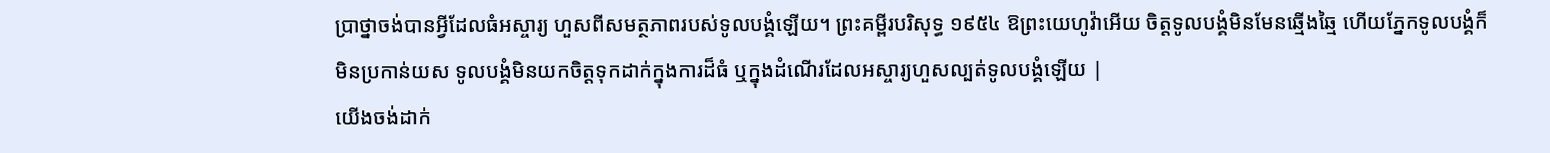ប្រាថ្នាចង់បានអ្វីដែលធំអស្ចារ្យ ហួសពីសមត្ថភាពរបស់ទូលបង្គំឡើយ។ ព្រះគម្ពីរបរិសុទ្ធ ១៩៥៤ ឱព្រះយេហូវ៉ាអើយ ចិត្តទូលបង្គំមិនមែនឆ្មើងឆ្មៃ ហើយភ្នែកទូលបង្គំក៏មិនប្រកាន់យស ទូលបង្គំមិនយកចិត្តទុកដាក់ក្នុងការដ៏ធំ ឬក្នុងដំណើរដែលអស្ចារ្យហួសល្បត់ទូលបង្គំឡើយ |
យើងចង់ដាក់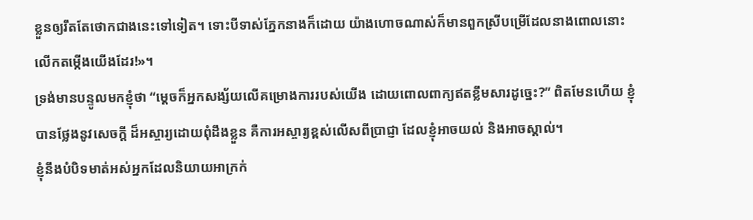ខ្លួនឲ្យរឹតតែថោកជាងនេះទៅទៀត។ ទោះបីទាស់ភ្នែកនាងក៏ដោយ យ៉ាងហោចណាស់ក៏មានពួកស្រីបម្រើដែលនាងពោលនោះលើកតម្កើងយើងដែរ!»។
ទ្រង់មានបន្ទូលមកខ្ញុំថា “ម្ដេចក៏អ្នកសង្ស័យលើគម្រោងការរបស់យើង ដោយពោលពាក្យឥតខ្លឹមសារដូច្នេះ?” ពិតមែនហើយ ខ្ញុំបានថ្លែងនូវសេចក្ដី ដ៏អស្ចារ្យដោយពុំដឹងខ្លួន គឺការអស្ចារ្យខ្ពស់លើសពីប្រាជ្ញា ដែលខ្ញុំអាចយល់ និងអាចស្គាល់។
ខ្ញុំនឹងបំបិទមាត់អស់អ្នកដែលនិយាយអាក្រក់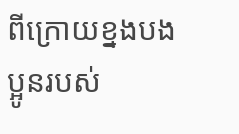ពីក្រោយខ្នងបងប្អូនរបស់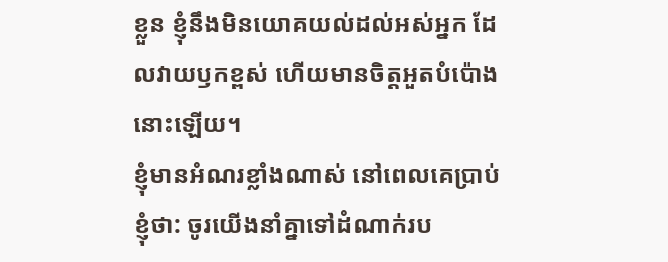ខ្លួន ខ្ញុំនឹងមិនយោគយល់ដល់អស់អ្នក ដែលវាយឫកខ្ពស់ ហើយមានចិត្តអួតបំប៉ោងនោះឡើយ។
ខ្ញុំមានអំណរខ្លាំងណាស់ នៅពេលគេប្រាប់ខ្ញុំថា: ចូរយើងនាំគ្នាទៅដំណាក់រប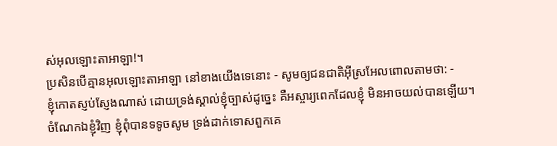ស់អុលឡោះតាអាឡា!។
ប្រសិនបើគ្មានអុលឡោះតាអាឡា នៅខាងយើងទេនោះ - សូមឲ្យជនជាតិអ៊ីស្រអែលពោលតាមថា: -
ខ្ញុំកោតស្ញប់ស្ញែងណាស់ ដោយទ្រង់ស្គាល់ខ្ញុំច្បាស់ដូច្នេះ គឺអស្ចារ្យពេកដែលខ្ញុំ មិនអាចយល់បានឡើយ។
ចំណែកឯខ្ញុំវិញ ខ្ញុំពុំបានទទូចសូម ទ្រង់ដាក់ទោសពួកគេ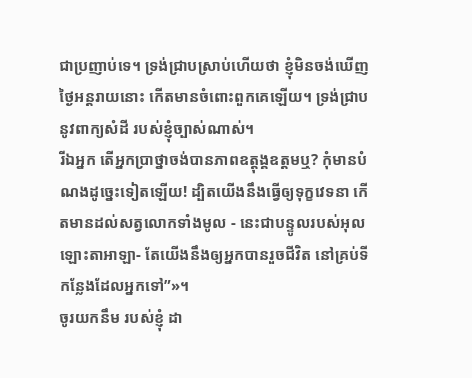ជាប្រញាប់ទេ។ ទ្រង់ជ្រាបស្រាប់ហើយថា ខ្ញុំមិនចង់ឃើញថ្ងៃអន្តរាយនោះ កើតមានចំពោះពួកគេឡើយ។ ទ្រង់ជ្រាបនូវពាក្យសំដី របស់ខ្ញុំច្បាស់ណាស់។
រីឯអ្នក តើអ្នកប្រាថ្នាចង់បានភាពឧត្តុង្គឧត្ដមឬ? កុំមានបំណងដូច្នេះទៀតឡើយ! ដ្បិតយើងនឹងធ្វើឲ្យទុក្ខវេទនា កើតមានដល់សត្វលោកទាំងមូល - នេះជាបន្ទូលរបស់អុលឡោះតាអាឡា- តែយើងនឹងឲ្យអ្នកបានរួចជីវិត នៅគ្រប់ទីកន្លែងដែលអ្នកទៅ”»។
ចូរយកនឹម របស់ខ្ញុំ ដា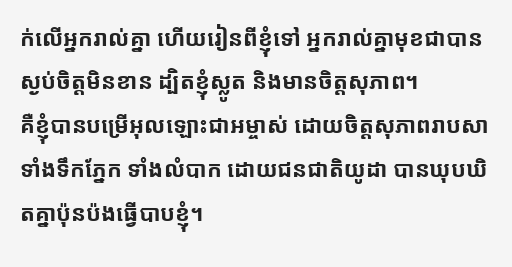ក់លើអ្នករាល់គ្នា ហើយរៀនពីខ្ញុំទៅ អ្នករាល់គ្នាមុខជាបានស្ងប់ចិត្ដមិនខាន ដ្បិតខ្ញុំស្លូត និងមានចិត្ដសុភាព។
គឺខ្ញុំបានបម្រើអុលឡោះជាអម្ចាស់ ដោយចិត្ដសុភាពរាបសា ទាំងទឹកភ្នែក ទាំងលំបាក ដោយជនជាតិយូដា បានឃុបឃិតគ្នាប៉ុនប៉ងធ្វើបាបខ្ញុំ។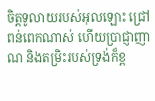ចិត្តទូលាយរបស់អុលឡោះ ជ្រៅពន់ពេកណាស់ ហើយប្រាជ្ញាញាណ និងតម្រិះរបស់ទ្រង់ក៏ខ្ព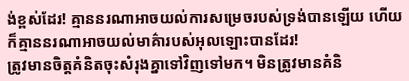ង់ខ្ពស់ដែរ! គ្មាននរណាអាចយល់ការសម្រេចរបស់ទ្រង់បានឡើយ ហើយក៏គ្មាននរណាអាចយល់មាគ៌ារបស់អុលឡោះបានដែរ!
ត្រូវមានចិត្ដគំនិតចុះសំរុងគ្នាទៅវិញទៅមក។ មិនត្រូវមានគំនិ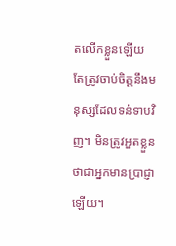តលើកខ្លួនឡើយ តែត្រូវចាប់ចិត្ដនឹងមនុស្សដែលទន់ទាបវិញ។ មិនត្រូវអួតខ្លួនថាជាអ្នកមានប្រាជ្ញាឡើយ។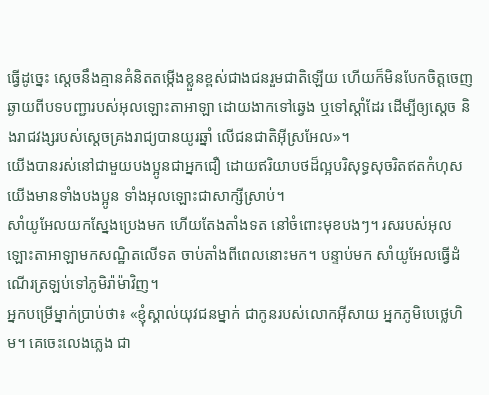ធ្វើដូច្នេះ ស្តេចនឹងគ្មានគំនិតតម្កើងខ្លួនខ្ពស់ជាងជនរួមជាតិឡើយ ហើយក៏មិនបែកចិត្តចេញឆ្ងាយពីបទបញ្ជារបស់អុលឡោះតាអាឡា ដោយងាកទៅឆ្វេង ឬទៅស្តាំដែរ ដើម្បីឲ្យស្តេច និងរាជវង្សរបស់ស្តេចគ្រងរាជ្យបានយូរឆ្នាំ លើជនជាតិអ៊ីស្រអែល»។
យើងបានរស់នៅជាមួយបងប្អូនជាអ្នកជឿ ដោយឥរិយាបថដ៏ល្អបរិសុទ្ធសុចរិតឥតកំហុស យើងមានទាំងបងប្អូន ទាំងអុលឡោះជាសាក្សីស្រាប់។
សាំយូអែលយកស្នែងប្រេងមក ហើយតែងតាំងទត នៅចំពោះមុខបងៗ។ រសរបស់អុលឡោះតាអាឡាមកសណ្ឋិតលើទត ចាប់តាំងពីពេលនោះមក។ បន្ទាប់មក សាំយូអែលធ្វើដំណើរត្រឡប់ទៅភូមិរ៉ាម៉ាវិញ។
អ្នកបម្រើម្នាក់ប្រាប់ថា៖ «ខ្ញុំស្គាល់យុវជនម្នាក់ ជាកូនរបស់លោកអ៊ីសាយ អ្នកភូមិបេថ្លេហិម។ គេចេះលេងភ្លេង ជា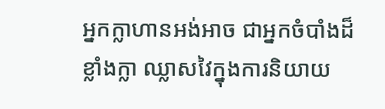អ្នកក្លាហានអង់អាច ជាអ្នកចំបាំងដ៏ខ្លាំងក្លា ឈ្លាសវៃក្នុងការនិយាយ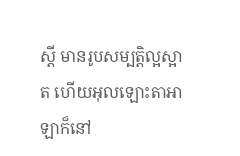ស្តី មានរូបសម្បត្តិល្អស្អាត ហើយអុលឡោះតាអាឡាក៏នៅ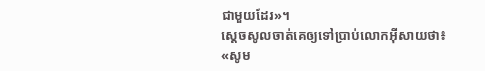ជាមួយដែរ»។
ស្តេចសូលចាត់គេឲ្យទៅប្រាប់លោកអ៊ីសាយថា៖ «សូម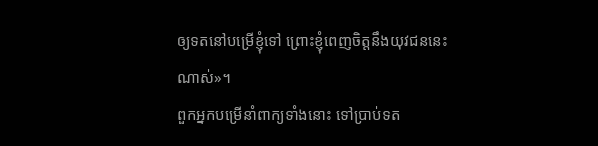ឲ្យទតនៅបម្រើខ្ញុំទៅ ព្រោះខ្ញុំពេញចិត្តនឹងយុវជននេះណាស់»។
ពួកអ្នកបម្រើនាំពាក្យទាំងនោះ ទៅប្រាប់ទត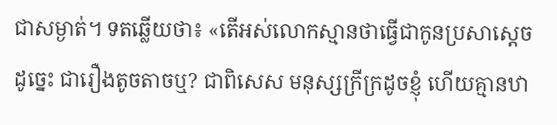ជាសម្ងាត់។ ទតឆ្លើយថា៖ «តើអស់លោកស្មានថាធ្វើជាកូនប្រសាស្តេចដូច្នេះ ជារឿងតូចតាចឬ? ជាពិសេស មនុស្សក្រីក្រដូចខ្ញុំ ហើយគ្មានឋា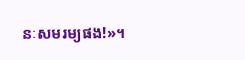នៈសមរម្យផង!»។